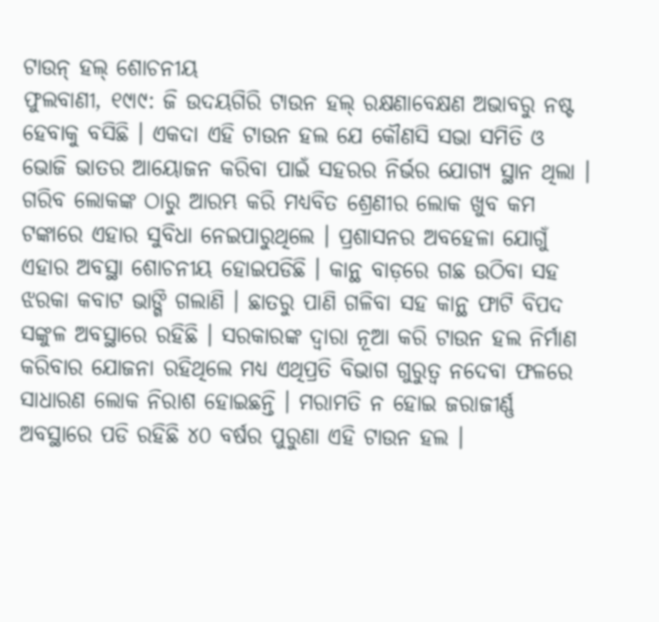ଟାଉନ୍ ହଲ୍ ଶୋଚନୀୟ
ଫୁଲବାଣୀ, ୧୯ା୯: ଜି ଉଦୟଗିରି ଟାଉନ ହଲ୍ ରକ୍ଷଣାବେକ୍ଷଣ ଅଭାବରୁ ନଷ୍ଟ ହେବାକୁ ବସିଛି । ଏକଦା ଏହି ଟାଉନ ହଲ ଯେ କୌଣସି ସଭା ସମିତି ଓ ଭୋଜି ଭାତର ଆୟୋଜନ କରିବା ପାଇଁ ସହରର ନିର୍ଭର ଯୋଗ୍ୟ ସ୍ଥାନ ଥିଲା ।
ଗରିବ ଲୋକଙ୍କ ଠାରୁ ଆରମ୍ଭ କରି ମଧ୍ୟବିତ ଶ୍ରେଣୀର ଲୋକ ଖୁବ କମ ଟଙ୍କାରେ ଏହାର ସୁବିଧା ନେଇପାରୁଥିଲେ । ପ୍ରଶାସନର ଅବହେଳା ଯୋଗୁଁ ଏହାର ଅବସ୍ଥା ଶୋଚନୀୟ ହୋଇପଡିଛି । କାନ୍ଥ ବାଡ଼ରେ ଗଛ ଉଠିବା ସହ ଝରକା କବାଟ ଭାଙ୍ଗି ଗଲାଣି । ଛାତରୁ ପାଣି ଗଳିବା ସହ କାନ୍ଥ ଫାଟି ବିପଦ ସଙ୍କୁଳ ଅବସ୍ଥାରେ ରହିଛି । ସରକାରଙ୍କ ଦ୍ୱାରା ନୂଆ କରି ଟାଉନ ହଲ ନିର୍ମାଣ କରିବାର ଯୋଜନା ରହିଥିଲେ ମଧ୍ୟ ଏଥିପ୍ରତି ବିଭାଗ ଗୁରୁତ୍ୱ ନଦେବା ଫଳରେ ସାଧାରଣ ଲୋକ ନିରାଶ ହୋଇଛନ୍ତି । ମରାମତି ନ ହୋଇ ଜରାଜୀର୍ଣ୍ଣ ଅବସ୍ଥାରେ ପଡି ରହିଛି ୪୦ ବର୍ଷର ପୁରୁଣା ଏହି ଟାଉନ ହଲ ।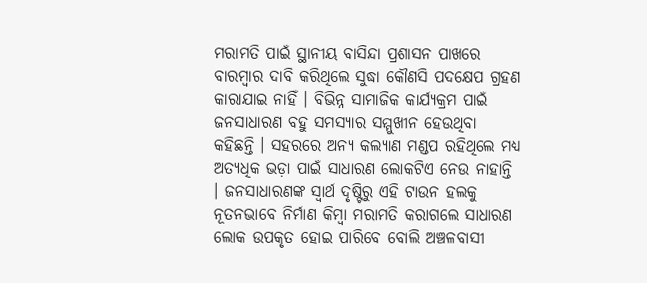ମରାମତି ପାଇଁ ସ୍ଥାନୀୟ ବାସିନ୍ଦା ପ୍ରଶାସନ ପାଖରେ ବାରମ୍ବାର ଦାବି କରିଥିଲେ ସୁଦ୍ଧା କୌଣସି ପଦକ୍ଷେପ ଗ୍ରହଣ କାରାଯାଇ ନାହିଁ । ବିଭିନ୍ନ ସାମାଜିକ କାର୍ଯ୍ୟକ୍ରମ ପାଇଁ ଜନସାଧାରଣ ବହୁ ସମସ୍ୟାର ସମ୍ମୁଖୀନ ହେଉଥିବା କହିଛନ୍ତି । ସହରରେ ଅନ୍ୟ କଲ୍ୟାଣ ମଣ୍ଡପ ରହିଥିଲେ ମଧ୍ୟ ଅତ୍ୟଧିକ ଭଡ଼ା ପାଇଁ ସାଧାରଣ ଲୋକଟିଏ ନେଉ ନାହାନ୍ତି । ଜନସାଧାରଣଙ୍କ ସ୍ୱାର୍ଥ ଦୃଷ୍ଟିରୁ ଏହି ଟାଉନ ହଲକୁ ନୂତନଭାବେ ନିର୍ମାଣ କିମ୍ବା ମରାମତି କରାଗଲେ ସାଧାରଣ ଲୋକ ଉପକୃତ ହୋଇ ପାରିବେ ବୋଲି ଅଞ୍ଚଳବାସୀ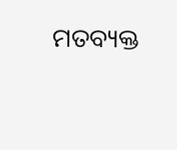ମତବ୍ୟକ୍ତ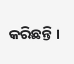କରିଛନ୍ତି ।